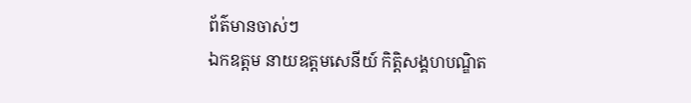ព័ត៌មានចាស់ៗ
ឯកឧត្តម នាយឧត្តមសេនីយ៍ កិត្តិសង្គហបណ្ឌិត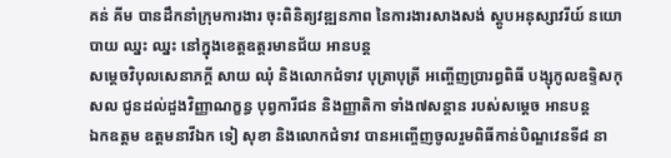គន់ គីម បានដឹកនាំក្រុមការងារ ចុះពិនិត្យវឌ្ឍនភាព នៃការងារសាងសង់ ស្តូបអនុស្សាវរីយ៍ នយោបាយ ឈ្នះ ឈ្នះ នៅក្នុងខេត្តឧត្តរមានជ័យ អានបន្ត
សម្តេចវិបុលសេនាភក្តី សាយ ឈុំ និងលោកជំទាវ បុត្រាបុត្រី អញ្ចើញប្រារព្ធពិធី បង្សុកូលឧទ្ទិសកុសល ជូនដល់ដួងវិញ្ញាណក្ខន្ធ បុព្វការីជន និងញ្ញាតិកា ទាំង៧សន្តាន របស់សម្តេច អានបន្ត
ឯកឧត្តម ឧត្តមនាវីឯក ទៀ សុខា និងលោកជំទាវ បានអញ្ចើញចូលរួមពិធីកាន់បិណ្ឌវេនទី៨ នា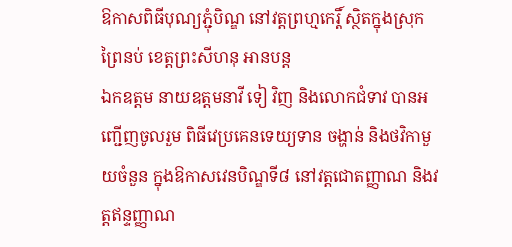ឱកាសពិធីបុណ្យភ្ជុំបិណ្ឌ នៅវត្តព្រហ្មកេរ្តិ៍ ស្ថិតក្នុងស្រុកព្រៃនប់ ខេត្តព្រះសីហនុ អានបន្ត
ឯកឧត្តម នាយឧត្តមនាវី ទៀ វិញ និងលោកជំទាវ បានអញ្ជើញចូលរួម ពិធីវេប្រគេនទេយ្យទាន ចង្ហាន់ និងថវិកាមួយចំនួន ក្នុងឱកាសវេនបិណ្ឌទី៨ នៅវត្តជោតញ្ញាណ និងវត្តឥន្ទញ្ញាណ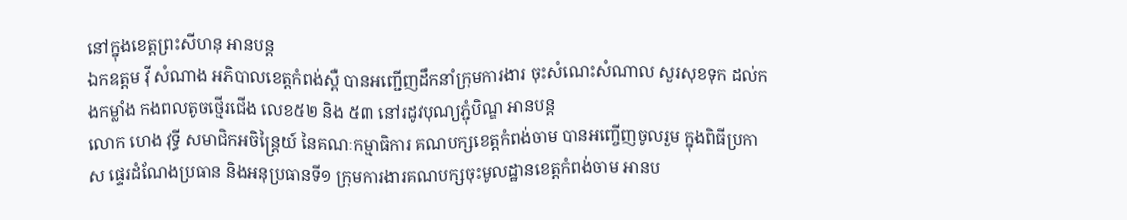នៅក្នុងខេត្តព្រះសីហនុ អានបន្ត
ឯកឧត្តម វ៉ី សំណាង អភិបាលខេត្តកំពង់ស្ពឺ បានអញ្ជើញដឹកនាំក្រុមការងារ ចុះសំណេះសំណាល សួរសុខទុក ដល់កងកម្លាំង កងពលតូចថ្មើរជើង លេខ៥២ និង ៥៣ នៅរដូវបុណ្យភ្ជុំបិណ្ឌ អានបន្ត
លោក ហេង វុទ្ធី សមាជិកអចិន្ត្រៃយ៍ នៃគណៈកម្មាធិការ គណបក្សខេត្តកំពង់ចាម បានអញ្ចើញចូលរួម ក្នុងពិធីប្រកាស ផ្ទេរដំណែងប្រធាន និងអនុប្រធានទី១ ក្រុមការងារគណបក្សចុះមូលដ្ឋានខេត្តកំពង់ចាម អានប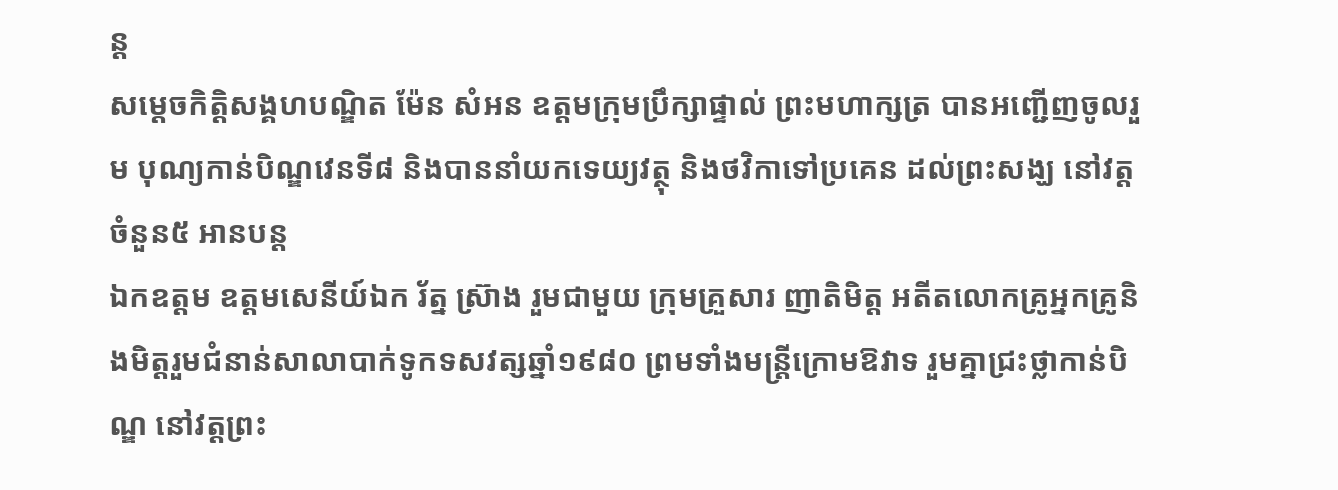ន្ត
សម្តេចកិត្ដិសង្គហបណ្ឌិត ម៉ែន សំអន ឧត្តមក្រុមប្រឹក្សាផ្ទាល់ ព្រះមហាក្សត្រ បានអញ្ជើញចូលរួម បុណ្យកាន់បិណ្ឌវេនទី៨ និងបាននាំយកទេយ្យវត្ថុ និងថវិកាទៅប្រគេន ដល់ព្រះសង្ឃ នៅវត្តចំនួន៥ អានបន្ត
ឯកឧត្តម ឧត្តមសេនីយ៍ឯក រ័ត្ន ស្រ៊ាង រួមជាមួយ ក្រុមគ្រួសារ ញាតិមិត្ត អតីតលោកគ្រូអ្នកគ្រូនិងមិត្តរួមជំនាន់សាលាបាក់ទូកទសវត្សឆ្នាំ១៩៨០ ព្រមទាំងមន្ត្រីក្រោមឱវាទ រួមគ្នាជ្រះថ្លាកាន់បិណ្ឌ នៅវត្តព្រះ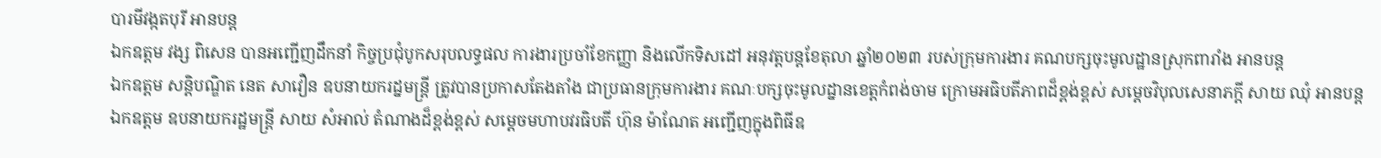បារមីវង្កតបុរី អានបន្ត
ឯកឧត្តម វង្ស ពិសេន បានអញ្ជើញដឹកនាំ កិច្ចប្រជុំបូកសរុបលទ្ធផល ការងារប្រចាំខែកញ្ញា និងលើកទិសដៅ អនុវត្តបន្តខែតុលា ឆ្នាំ២០២៣ របស់ក្រុមការងារ គណបក្សចុះមូលដ្ឋានស្រុកពារាំង អានបន្ត
ឯកឧត្តម សន្តិបណ្ឌិត នេត សាវឿន ឧបនាយករដ្នមន្ត្រី ត្រូវបានប្រកាសតែងតាំង ជាប្រធានក្រុមការងារ គណៈបក្សចុះមូលដ្នានខេត្តកំពង់ចាម ក្រោមអធិបតីភាពដ៏ខ្ពង់ខ្ពស់ សម្តេចវិបុលសេនាភក្តី សាយ ឈុំ អានបន្ត
ឯកឧត្ដម ឧបនាយករដ្ឋមន្ត្រី សាយ សំអាល់ តំណាងដ៏ខ្ពង់ខ្ពស់ សម្តេចមហាបវរធិបតី ហ៊ុន ម៉ាណែត អញ្ជេីញក្នុងពិធីឧ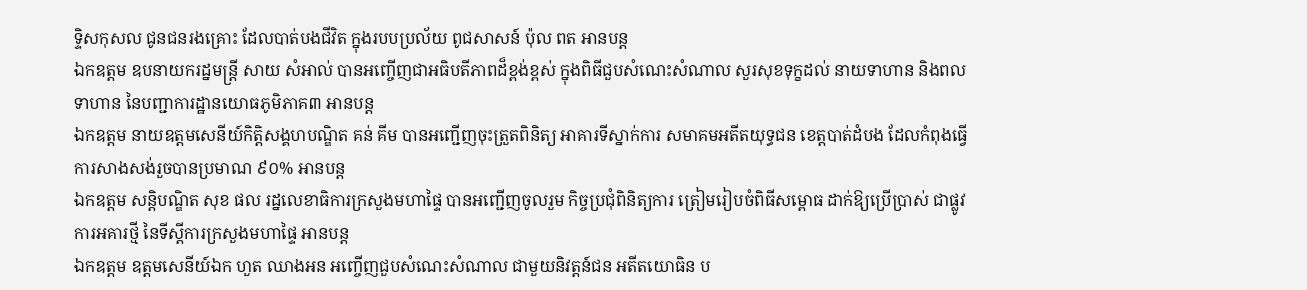ទ្ទិសកុសល ជូនជនរងគ្រោះ ដែលបាត់បងជីវិត ក្នុងរបបប្រល័យ ពូជសាសន៍ ប៉ុល ពត អានបន្ត
ឯកឧត្តម ឧបនាយករដ្នមន្ត្រី សាយ សំអាល់ បានអញ្ចើញជាអធិបតីភាពដ៏ខ្ពង់ខ្ពស់ ក្នុងពិធីជួបសំណេះសំណាល សួរសុខទុក្ខដល់ នាយទាហាន និងពលទាហាន នៃបញ្ជាការដ្ឋានយោធភូមិភាគ៣ អានបន្ត
ឯកឧត្តម នាយឧត្តមសេនីយ៍កិត្តិសង្គហបណ្ឌិត គន់ គីម បានអញ្ជើញចុះត្រួតពិនិត្យ អាគារទីស្នាក់ការ សមាគមអតីតយុទ្ធជន ខេត្តបាត់ដំបង ដែលកំពុងធ្វើការសាងសង់រួចបានប្រមាណ ៩០% អានបន្ត
ឯកឧត្តម សន្តិបណ្ឌិត សុខ ផល រដ្នលេខាធិការក្រសួងមហាផ្ទៃ បានអញ្ជើញចូលរួម កិច្ចប្រជុំពិនិត្យការ ត្រៀមរៀបចំពិធីសម្ពោធ ដាក់ឱ្យប្រើប្រាស់ ជាផ្លូវការអគារថ្មី នៃទីស្តីការក្រសួងមហាផ្ទៃ អានបន្ត
ឯកឧត្តម ឧត្ដមសេនីយ៍ឯក ហួត ឈាងអន អញ្ចើញជួបសំណេះសំណាល ជាមួយនិវត្តន៍ជន អតីតយោធិន ប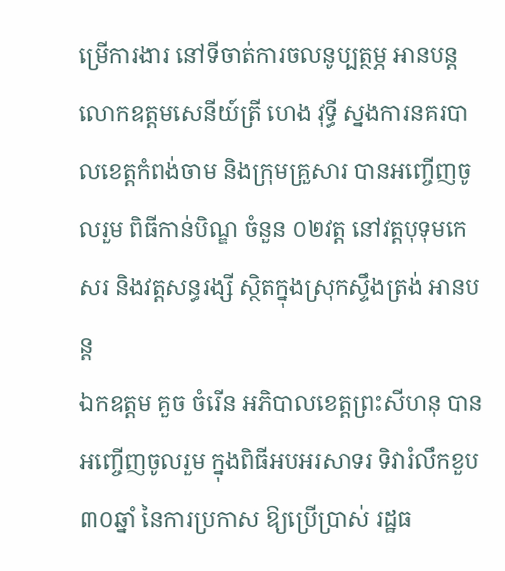ម្រើការងារ នៅទីចាត់ការចលនូប្បត្ថម្ភ អានបន្ត
លោកឧត្តមសេនីយ៍ត្រី ហេង វុទ្ធី ស្នងការនគរបាលខេត្តកំពង់ចាម និងក្រុមគ្រួសារ បានអញ្ចើញចូលរួម ពិធីកាន់បិណ្ឌ ចំនួន ០២វត្ដ នៅវត្តបុទុមកេសរ និងវត្តសន្ធរង្សី ស្ថិតក្នុងស្រុកស្ទឹងត្រង់ អានបន្ត
ឯកឧត្តម គួច ចំរើន អភិបាលខេត្តព្រះសីហនុ បានអញ្ចើញចូលរួម ក្នុងពិធីអបអរសាទរ ទិវារំលឹកខួប ៣០ឆ្នាំ នៃការប្រកាស ឱ្យប្រើប្រាស់ រដ្ឋធ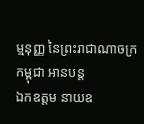ម្មនុញ្ញ នៃព្រះរាជាណាចក្រកម្ពុជា អានបន្ត
ឯកឧត្តម នាយឧ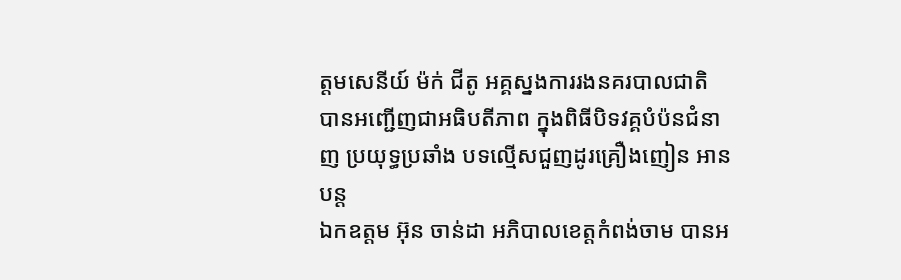ត្តមសេនីយ៍ ម៉ក់ ជីតូ អគ្គស្នងការរងនគរបាលជាតិ បានអញ្ជើញជាអធិបតីភាព ក្នុងពិធីបិទវគ្គបំប៉នជំនាញ ប្រយុទ្ធប្រឆាំង បទល្មើសជួញដូរគ្រឿងញៀន អានបន្ត
ឯកឧត្តម អ៊ុន ចាន់ដា អភិបាលខេត្តកំពង់ចាម បានអ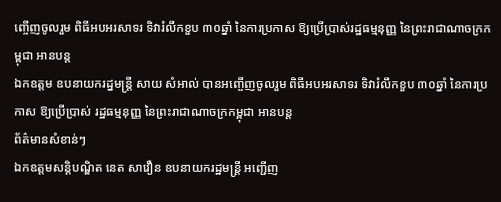ញ្ចើញចូលរួម ពិធីអបអរសាទរ ទិវារំលឹកខួប ៣០ឆ្នាំ នៃការប្រកាស ឱ្យប្រើប្រាស់រដ្ឋធម្មនុញ្ញ នៃព្រះរាជាណាចក្រកម្ពុជា អានបន្ត
ឯកឧត្តម ឧបនាយករដ្នមន្ត្រី សាយ សំអាល់ បានអញ្ចើញចូលរួម ពិធីអបអរសាទរ ទិវារំលឹកខួប ៣០ឆ្នាំ នៃការប្រកាស ឱ្យប្រើប្រាស់ រដ្ឋធម្មនុញ្ញ នៃព្រះរាជាណាចក្រកម្ពុជា អានបន្ត
ព័ត៌មានសំខាន់ៗ
ឯកឧត្តមសន្តិបណ្ឌិត នេត សាវឿន ឧបនាយករដ្ឋមន្រ្តី អញ្ជើញ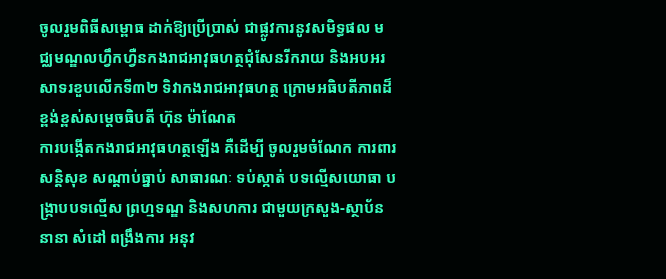ចូលរួមពិធីសម្ពោធ ដាក់ឱ្យប្រើប្រាស់ ជាផ្លូវការនូវសមិទ្ធផល មជ្ឈមណ្ឌលហ្វឹកហ្វឺនកងរាជអាវុធហត្ថជុំសែនរីករាយ និងអបអរសាទរខួបលើកទី៣២ ទិវាកងរាជអាវុធហត្ថ ក្រោមអធិបតីភាពដ៏ខ្ពង់ខ្ពស់សម្តេចធិបតី ហ៊ុន ម៉ាណែត
ការបង្កើតកងរាជអាវុធហត្ថឡើង គឺដើម្បី ចូលរួមចំណែក ការពារសន្តិសុខ សណ្តាប់ធ្នាប់ សាធារណៈ ទប់ស្កាត់ បទល្មើសយោធា បង្ក្រាបបទល្មើស ព្រហ្មទណ្ឌ និងសហការ ជាមួយក្រសួង-ស្ថាប័ននានា សំដៅ ពង្រឹងការ អនុវ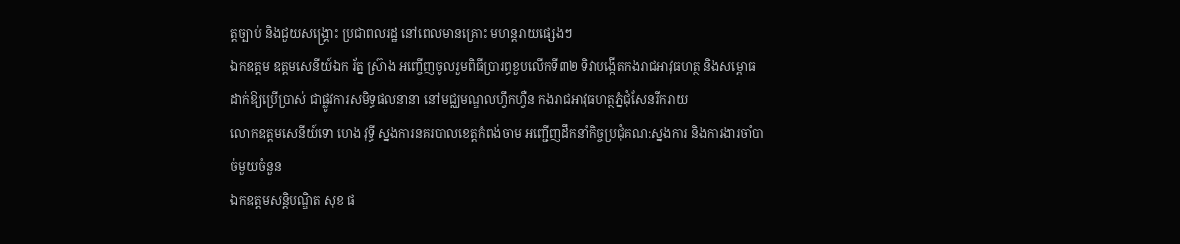ត្តច្បាប់ និងជួយសង្គ្រោះ ប្រជាពលរដ្ឋ នៅពេលមានគ្រោះ មហន្តរាយផ្សេងៗ
ឯកឧត្តម ឧត្តមសេនីយ៍ឯក រ័ត្ន ស្រ៊ាង អញ្ចើញចូលរួមពិធីប្រារព្ធខួបលើកទី៣២ ទិវាបង្កើតកងរាជអាវុធហត្ថ និងសម្ពោធដាក់ឱ្យប្រើប្រាស់ ជាផ្លូវការសមិទ្ធផលនានា នៅមជ្ឈមណ្ឌលហ្វឹកហ្វឺន កងរាជអាវុធហត្ថភ្នំជុំសែនរីករាយ
លោកឧត្តមសេនីយ៍ទោ ហេង វុទ្ធី ស្នងការនគរបាលខេត្តកំពង់ចាម អញ្ជើញដឹកនាំកិច្ចប្រជុំគណ:ស្នងការ និងការងារចាំបាច់មួយចំនួន
ឯកឧត្ដមសន្តិបណ្ឌិត សុខ ផ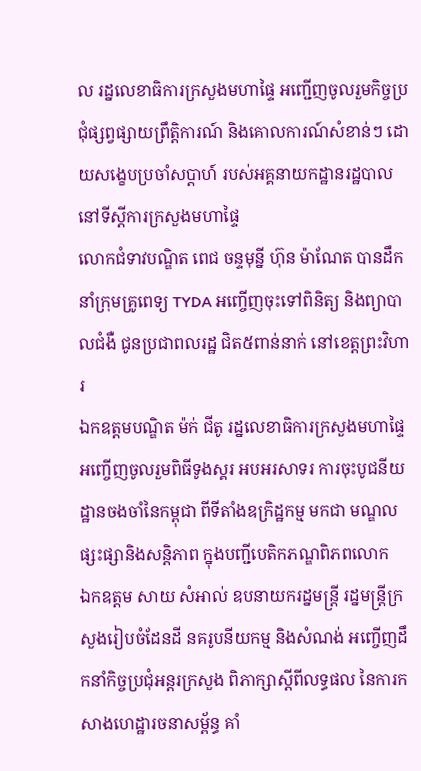ល រដ្នលេខាធិការក្រសួងមហាផ្ទៃ អញ្ជើញចូលរួមកិច្ចប្រជុំផ្សព្វផ្សាយព្រឹត្តិការណ៍ និងគោលការណ៍សំខាន់ៗ ដោយសង្ខេបប្រចាំសប្តាហ៍ របស់អគ្គនាយកដ្ឋានរដ្ឋបាល នៅទីស្តីការក្រសួងមហាផ្ទៃ
លោកជំទាវបណ្ឌិត ពេជ ចន្ទមុន្នី ហ៊ុន ម៉ាណែត បានដឹកនាំក្រុមគ្រូពេទ្យ TYDA អញ្ចើញចុះទៅពិនិត្យ និងព្យាបាលជំងឺ ជូនប្រជាពលរដ្ឋ ជិត៥ពាន់នាក់ នៅខេត្ដព្រះវិហារ
ឯកឧត្ដមបណ្ឌិត ម៉ក់ ជីតូ រដ្នលេខាធិការក្រសួងមហាផ្ទៃ អញ្ចើញចូលរួមពិធីទូងស្គរ អបអរសាទរ ការចុះបូជនីយដ្ឋានចងចាំនៃកម្ពុជា ពីទីតាំងឧក្រិដ្ឋកម្ម មកជា មណ្ឌលផ្សះផ្សានិងសន្តិភាព ក្នុងបញ្ជីបេតិកភណ្ឌពិភពលោក
ឯកឧត្តម សាយ សំអាល់ ឧបនាយករដ្នមន្ត្រី រដ្នមន្ត្រីក្រសួងរៀបចំដែនដី នគរូបនីយកម្ម និងសំណង់ អញ្ចើញដឹកនាំកិច្ចប្រជុំអន្តរក្រសួង ពិភាក្សាស្តីពីលទ្ធផល នៃការកសាងហេដ្ឋារចនាសម្ព័ន្ធ គាំ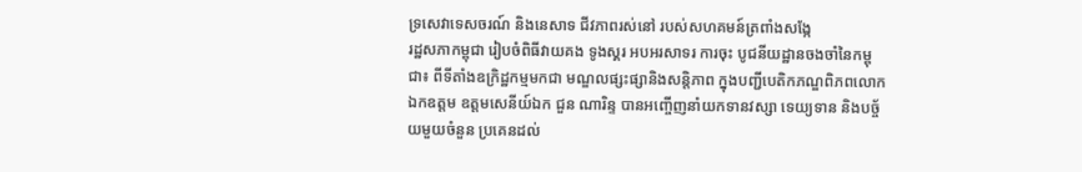ទ្រសេវាទេសចរណ៍ និងនេសាទ ជីវភាពរស់នៅ របស់សហគមន៍ត្រពាំងសង្កែ
រដ្ឋសភាកម្ពុជា រៀបចំពិធីវាយគង ទូងស្គរ អបអរសាទរ ការចុះ បូជនីយដ្ឋានចងចាំនៃកម្ពុជា៖ ពីទីតាំងឧក្រិដ្ឋកម្មមកជា មណ្ឌលផ្សះផ្សានិងសន្តិភាព ក្នុងបញ្ជីបេតិកភណ្ឌពិភពលោក
ឯកឧត្ដម ឧត្តមសេនីយ៍ឯក ជួន ណារិន្ទ បានអញ្ចើញនាំយកទានវស្សា ទេយ្យទាន និងបច្ច័យមួយចំនួន ប្រគេនដល់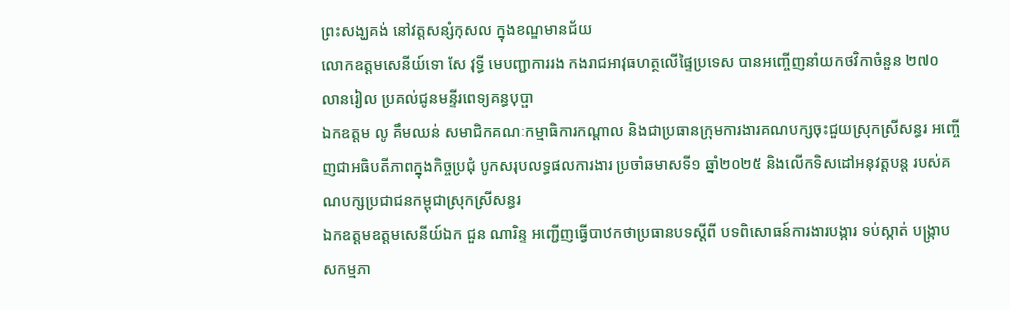ព្រះសង្ឃគង់ នៅវត្តសន្សំកុសល ក្នុងខណ្ឌមានជ័យ
លោកឧត្តមសេនីយ៍ទោ សែ វុទ្ធី មេបញ្ជាការរង កងរាជអាវុធហត្ថលើផ្ទៃប្រទេស បានអញ្ចើញនាំយកថវិកាចំនួន ២៧០ លានរៀល ប្រគល់ជូនមន្ទីរពេទ្យគន្ធបុប្ផា
ឯកឧត្តម លូ គឹមឈន់ សមាជិកគណៈកម្មាធិការកណ្តាល និងជាប្រធានក្រុមការងារគណបក្សចុះជួយស្រុកស្រីសន្ធរ អញ្ចើញជាអធិបតីភាពក្នុងកិច្ចប្រជុំ បូកសរុបលទ្ធផលការងារ ប្រចាំឆមាសទី១ ឆ្នាំ២០២៥ និងលើកទិសដៅអនុវត្តបន្ត របស់គណបក្សប្រជាជនកម្ពុជាស្រុកស្រីសន្ធរ
ឯកឧត្តមឧត្តមសេនីយ៍ឯក ជួន ណារិន្ទ អញ្ជើញធ្វើបាឋកថាប្រធានបទស្តីពី បទពិសោធន៍ការងារបង្ការ ទប់ស្កាត់ បង្រ្កាបសកម្មភា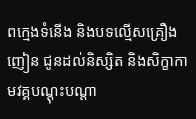ពក្មេងទំនើង និងបទល្មើសគ្រឿងញៀន ជូនដល់និស្សិត និងសិក្ខាកាមវគ្គបណ្តុះបណ្តា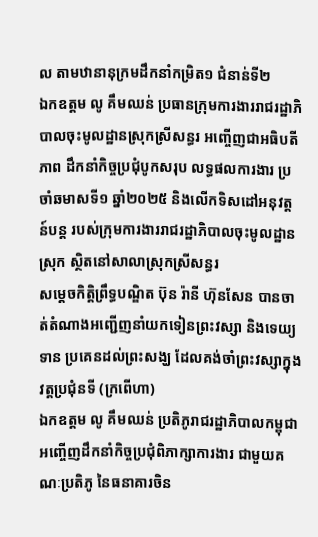ល តាមឋានានុក្រមដឹកនាំកម្រិត១ ជំនាន់ទី២
ឯកឧត្តម លូ គឹមឈន់ ប្រធានក្រុមការងាររាជរដ្ឋាភិបាលចុះមូលដ្ឋានស្រុកស្រីសន្ធរ អញ្ចើញជាអធិបតីភាព ដឹកនាំកិច្ចប្រជុំបូកសរុប លទ្ធផលការងារ ប្រចាំឆមាសទី១ ឆ្នាំ២០២៥ និងលើកទិសដៅអនុវត្តន៍បន្ត របស់ក្រុមការងាររាជរដ្ឋាភិបាលចុះមូលដ្ឋានស្រុក ស្ថិតនៅសាលាស្រុកស្រីសន្ធរ
សម្តេចកិត្តិព្រឹទ្ធបណ្ឌិត ប៊ុន រ៉ានី ហ៊ុនសែន បានចាត់តំណាងអញ្ជើញនាំយកទៀនព្រះវស្សា និងទេយ្យទាន ប្រគេនដល់ព្រះសង្ឃ ដែលគង់ចាំព្រះវស្សាក្នុងវត្តប្រជុំនទី (ក្រពើហា)
ឯកឧត្តម លូ គឹមឈន់ ប្រតិភូរាជរដ្ឋាភិបាលកម្ពុជា អញ្ចើញដឹកនាំកិច្ចប្រជុំពិភាក្សាការងារ ជាមួយគណៈប្រតិភូ នៃធនាគារចិន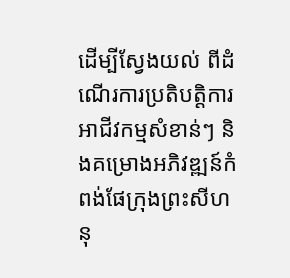ដើម្បីស្វែងយល់ ពីដំណើរការប្រតិបត្តិការ អាជីវកម្មសំខាន់ៗ និងគម្រោងអភិវឌ្ឍន៍កំពង់ផែក្រុងព្រះសីហនុ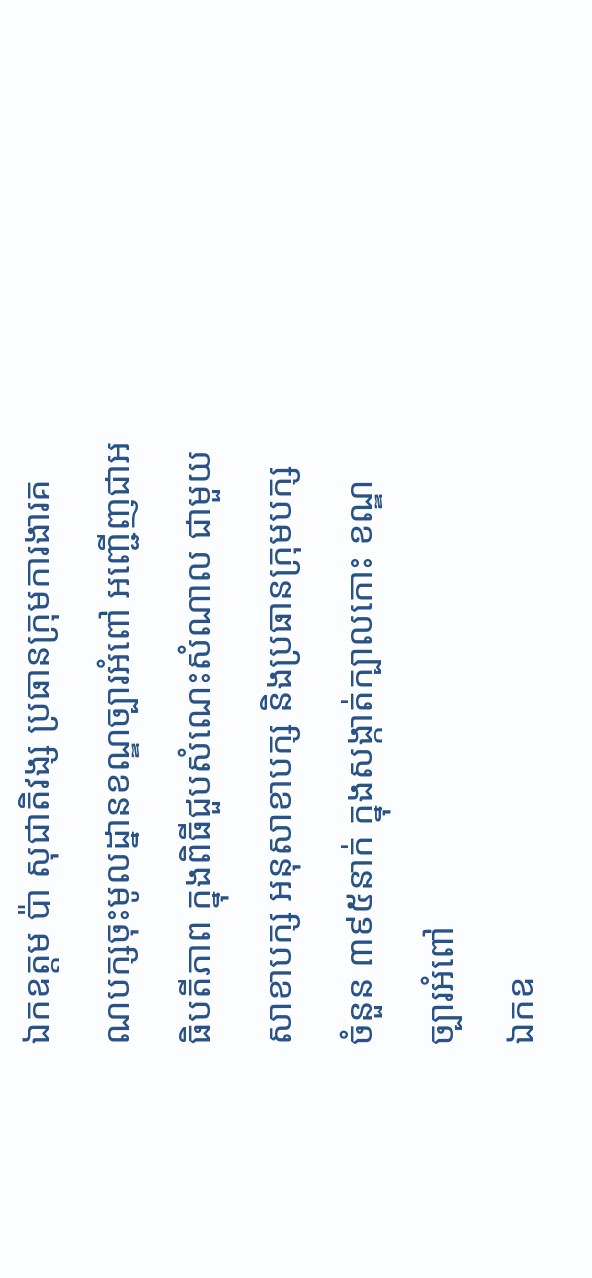ឯកឧត្តម ប៉ា សុជាតិវង្ស ប្រធានក្រុមការងារគណបក្សចុះមូលដ្នានខណ្ឌច្បារអំពៅ អញ្ជើញជាអធិបតីភាព ក្នុងពិធីជួបសំណេះសំណាល ជាមួយសាខាបក្ស អនុសាខាបក្ស និងប្រធានក្រុមបក្ស ចំនួន ៣៩៥នាក់ ក្នុងសង្កាត់ក្បាលកោះ ខណ្ឌច្បារអំពៅ
ឯកឧ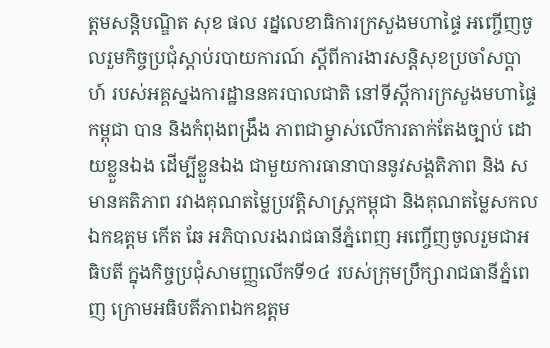ត្ដមសន្តិបណ្ឌិត សុខ ផល រដ្នលេខាធិការក្រសួងមហាផ្ទៃ អញ្ចើញចូលរួមកិច្ចប្រជុំស្តាប់របាយការណ៍ ស្តីពីការងារសន្តិសុខប្រចាំសប្តាហ៍ របស់អគ្គស្នងការដ្ឋាននគរបាលជាតិ នៅទីស្តីការក្រសួងមហាផ្ទៃ
កម្ពុជា បាន និងកំពុងពង្រឹង ភាពជាម្ចាស់លើការតាក់តែងច្បាប់ ដោយខ្លួនឯង ដើម្បីខ្លួនឯង ជាមួយការធានាបាននូវសង្គតិភាព និង សមានគតិភាព រវាងគុណតម្លៃប្រវត្តិសាស្រ្តកម្ពុជា និងគុណតម្លៃសកល
ឯកឧត្តម កើត ឆែ អភិបាលរងរាជធានីភ្នំពេញ អញ្ចើញចូលរួមជាអធិបតី ក្នុងកិច្ចប្រជុំសាមញ្ញលើកទី១៤ របស់ក្រុមប្រឹក្សារាជធានីភ្នំពេញ ក្រោមអធិបតីភាពឯកឧត្តម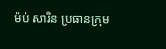ម៉ប់ សារិន ប្រធានក្រុម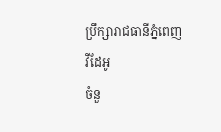ប្រឹក្សារាជធានីភ្នំពេញ
វីដែអូ
ចំនួ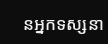នអ្នកទស្សនា